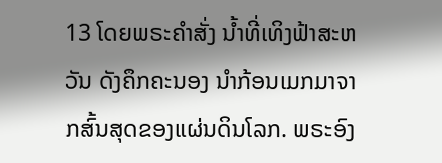13 ໂດຍພຣະຄຳສັ່ງ ນໍ້າທີ່ເທິງຟ້າສະຫວັນ ດັງຄຶກຄະນອງ ນຳກ້ອນເມກມາຈາກສົ້ນສຸດຂອງແຜ່ນດິນໂລກ. ພຣະອົງ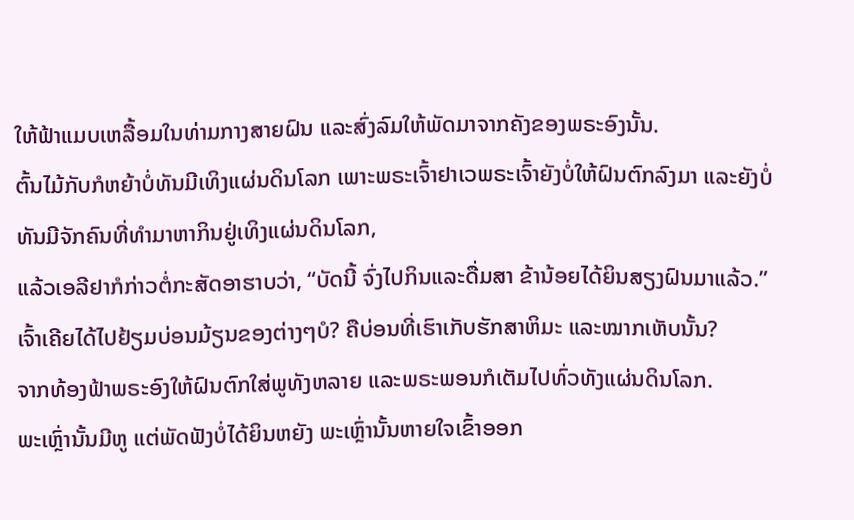ໃຫ້ຟ້າແມບເຫລື້ອມໃນທ່າມກາງສາຍຝົນ ແລະສົ່ງລົມໃຫ້ພັດມາຈາກຄັງຂອງພຣະອົງນັ້ນ.
ຕົ້ນໄມ້ກັບກໍຫຍ້າບໍ່ທັນມີເທິງແຜ່ນດິນໂລກ ເພາະພຣະເຈົ້າຢາເວພຣະເຈົ້າຍັງບໍ່ໃຫ້ຝົນຕົກລົງມາ ແລະຍັງບໍ່ທັນມີຈັກຄົນທີ່ທຳມາຫາກິນຢູ່ເທິງແຜ່ນດິນໂລກ,
ແລ້ວເອລີຢາກໍກ່າວຕໍ່ກະສັດອາຮາບວ່າ, “ບັດນີ້ ຈົ່ງໄປກິນແລະດື່ມສາ ຂ້ານ້ອຍໄດ້ຍິນສຽງຝົນມາແລ້ວ.”
ເຈົ້າເຄີຍໄດ້ໄປຢ້ຽມບ່ອນມ້ຽນຂອງຕ່າງໆບໍ? ຄືບ່ອນທີ່ເຮົາເກັບຮັກສາຫິມະ ແລະໝາກເຫັບນັ້ນ?
ຈາກທ້ອງຟ້າພຣະອົງໃຫ້ຝົນຕົກໃສ່ພູທັງຫລາຍ ແລະພຣະພອນກໍເຕັມໄປທົ່ວທັງແຜ່ນດິນໂລກ.
ພະເຫຼົ່ານັ້ນມີຫູ ແຕ່ພັດຟັງບໍ່ໄດ້ຍິນຫຍັງ ພະເຫຼົ່ານັ້ນຫາຍໃຈເຂົ້າອອກ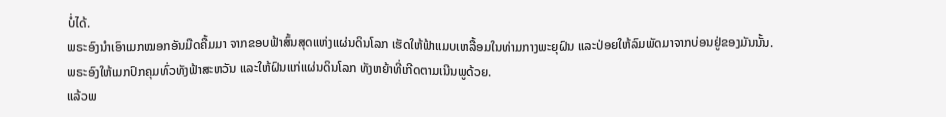ບໍ່ໄດ້.
ພຣະອົງນຳເອົາເມກໝອກອັນມືດຄື້ມມາ ຈາກຂອບຟ້າສົ້ນສຸດແຫ່ງແຜ່ນດິນໂລກ ເຮັດໃຫ້ຟ້າແມບເຫລື້ອມໃນທ່າມກາງພະຍຸຝົນ ແລະປ່ອຍໃຫ້ລົມພັດມາຈາກບ່ອນຢູ່ຂອງມັນນັ້ນ.
ພຣະອົງໃຫ້ເມກປົກຄຸມທົ່ວທັງຟ້າສະຫວັນ ແລະໃຫ້ຝົນແກ່ແຜ່ນດິນໂລກ ທັງຫຍ້າທີ່ເກີດຕາມເນີນພູດ້ວຍ.
ແລ້ວພ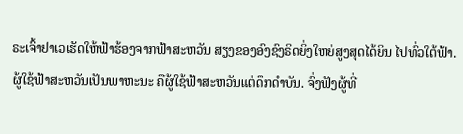ຣະເຈົ້າຢາເວເຮັດໃຫ້ຟ້າຮ້ອງຈາກຟ້າສະຫວັນ ສຽງຂອງອົງຊົງຣິດຍິ່ງໃຫຍ່ສູງສຸດໄດ້ຍິນ ໄປທົ່ວໃຕ້ຟ້າ.
ຜູ້ໃຊ້ຟ້າສະຫວັນເປັນພາຫະນະ ຄືຜູ້ໃຊ້ຟ້າສະຫວັນແຕ່ດຶກດຳບັນ. ຈົ່ງຟັງຜູ້ທີ່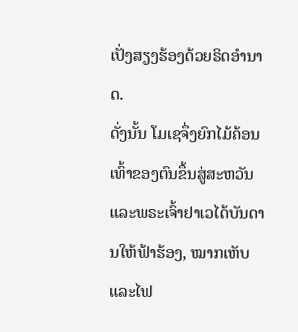ເປັ່ງສຽງຮ້ອງດ້ວຍຣິດອຳນາດ.
ດັ່ງນັ້ນ ໂມເຊຈຶ່ງຍົກໄມ້ຄ້ອນເທົ້າຂອງຕົນຂຶ້ນສູ່ສະຫວັນ ແລະພຣະເຈົ້າຢາເວໄດ້ບັນດານໃຫ້ຟ້າຮ້ອງ, ໝາກເຫັບແລະໄຟ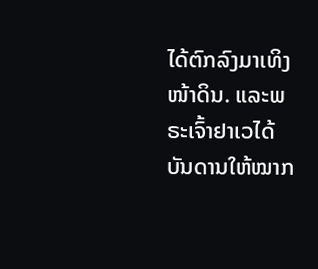ໄດ້ຕົກລົງມາເທິງໜ້າດິນ. ແລະພຣະເຈົ້າຢາເວໄດ້ບັນດານໃຫ້ໝາກ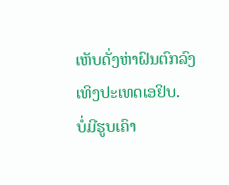ເຫັບດັ່ງຫ່າຝົນຕົກລົງເທິງປະເທດເອຢິບ.
ບໍ່ມີຮູບເຄົາ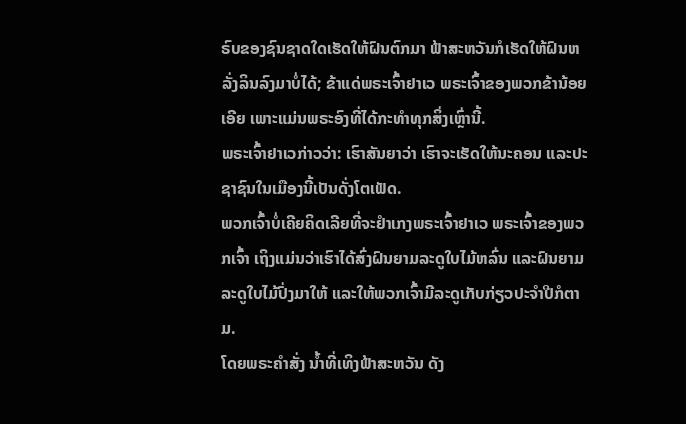ຣົບຂອງຊົນຊາດໃດເຮັດໃຫ້ຝົນຕົກມາ ຟ້າສະຫວັນກໍເຮັດໃຫ້ຝົນຫລັ່ງລິນລົງມາບໍ່ໄດ້; ຂ້າແດ່ພຣະເຈົ້າຢາເວ ພຣະເຈົ້າຂອງພວກຂ້ານ້ອຍເອີຍ ເພາະແມ່ນພຣະອົງທີ່ໄດ້ກະທຳທຸກສິ່ງເຫຼົ່ານີ້.
ພຣະເຈົ້າຢາເວກ່າວວ່າ: ເຮົາສັນຍາວ່າ ເຮົາຈະເຮັດໃຫ້ນະຄອນ ແລະປະຊາຊົນໃນເມືອງນີ້ເປັນດັ່ງໂຕເຟັດ.
ພວກເຈົ້າບໍ່ເຄີຍຄິດເລີຍທີ່ຈະຢຳເກງພຣະເຈົ້າຢາເວ ພຣະເຈົ້າຂອງພວກເຈົ້າ ເຖິງແມ່ນວ່າເຮົາໄດ້ສົ່ງຝົນຍາມລະດູໃບໄມ້ຫລົ່ນ ແລະຝົນຍາມລະດູໃບໄມ້ປົ່ງມາໃຫ້ ແລະໃຫ້ພວກເຈົ້າມີລະດູເກັບກ່ຽວປະຈຳປີກໍຕາມ.
ໂດຍພຣະຄຳສັ່ງ ນໍ້າທີ່ເທິງຟ້າສະຫວັນ ດັງ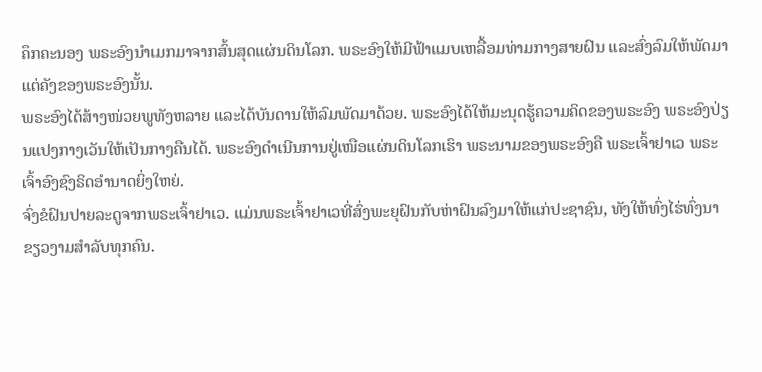ຄຶກຄະນອງ ພຣະອົງນຳເມກມາຈາກສົ້ນສຸດແຜ່ນດິນໂລກ. ພຣະອົງໃຫ້ມີຟ້າແມບເຫລື້ອມທ່າມກາງສາຍຝົນ ແລະສົ່ງລົມໃຫ້ພັດມາແຕ່ຄັງຂອງພຣະອົງນັ້ນ.
ພຣະອົງໄດ້ສ້າງໜ່ວຍພູທັງຫລາຍ ແລະໄດ້ບັນດານໃຫ້ລົມພັດມາດ້ວຍ. ພຣະອົງໄດ້ໃຫ້ມະນຸດຮູ້ຄວາມຄິດຂອງພຣະອົງ ພຣະອົງປ່ຽນແປງກາງເວັນໃຫ້ເປັນກາງຄືນໄດ້. ພຣະອົງດຳເນີນການຢູ່ເໜືອແຜ່ນດິນໂລກເຮົາ ພຣະນາມຂອງພຣະອົງຄື ພຣະເຈົ້າຢາເວ ພຣະເຈົ້າອົງຊົງຣິດອຳນາດຍິ່ງໃຫຍ່.
ຈົ່ງຂໍຝົນປາຍລະດູຈາກພຣະເຈົ້າຢາເວ. ແມ່ນພຣະເຈົ້າຢາເວທີ່ສົ່ງພະຍຸຝົນກັບຫ່າຝົນລົງມາໃຫ້ແກ່ປະຊາຊົນ, ທັງໃຫ້ທົ່ງໄຮ່ທົ່ງນາຂຽວງາມສຳລັບທຸກຄົນ.